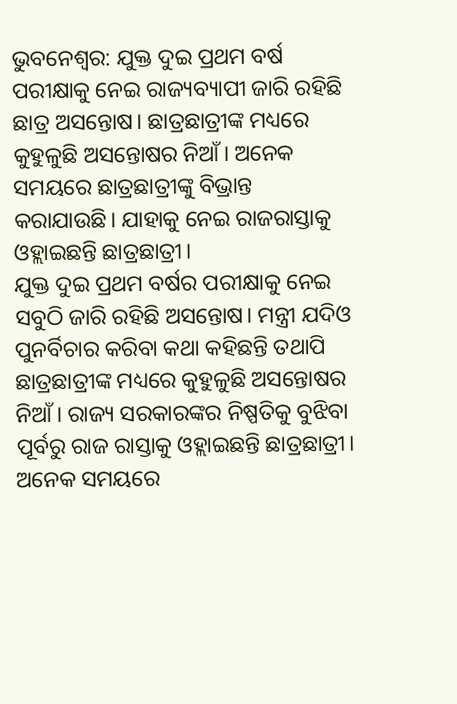ଭୁବନେଶ୍ବର: ଯୁକ୍ତ ଦୁଇ ପ୍ରଥମ ବର୍ଷ ପରୀକ୍ଷାକୁ ନେଇ ରାଜ୍ୟବ୍ୟାପୀ ଜାରି ରହିଛି ଛାତ୍ର ଅସନ୍ତୋଷ। ଛାତ୍ରଛାତ୍ରୀଙ୍କ ମଧ୍ୟରେ କୁହୁଳୁଛି ଅସନ୍ତୋଷର ନିଆଁ। ଅନେକ ସମୟରେ ଛାତ୍ରଛାତ୍ରୀଙ୍କୁ ବିଭ୍ରାନ୍ତ କରାଯାଉଛି। ଯାହାକୁ ନେଇ ରାଜରାସ୍ତାକୁ ଓହ୍ଲାଇଛନ୍ତି ଛାତ୍ରଛାତ୍ରୀ।
ଯୁକ୍ତ ଦୁଇ ପ୍ରଥମ ବର୍ଷର ପରୀକ୍ଷାକୁ ନେଇ ସବୁଠି ଜାରି ରହିଛି ଅସନ୍ତୋଷ। ମନ୍ତ୍ରୀ ଯଦିଓ ପୁନର୍ବିଚାର କରିବା କଥା କହିଛନ୍ତି ତଥାପି ଛାତ୍ରଛାତ୍ରୀଙ୍କ ମଧ୍ୟରେ କୁହୁଳୁଛି ଅସନ୍ତୋଷର ନିଆଁ। ରାଜ୍ୟ ସରକାରଙ୍କର ନିଷ୍ପତିକୁ ବୁଝିବା ପୂର୍ବରୁ ରାଜ ରାସ୍ତାକୁ ଓହ୍ଲାଇଛନ୍ତି ଛାତ୍ରଛାତ୍ରୀ। ଅନେକ ସମୟରେ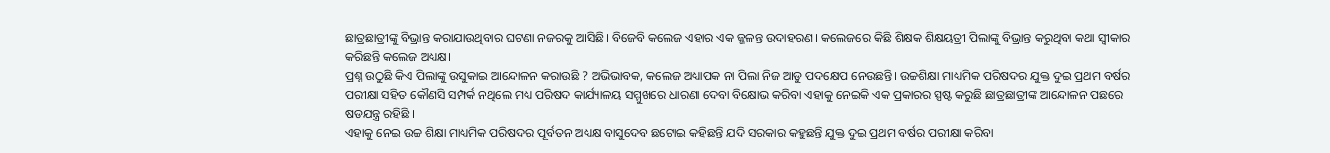ଛାତ୍ରଛାତ୍ରୀଙ୍କୁ ବିଭ୍ରାନ୍ତ କରାଯାଉଥିବାର ଘଟଣା ନଜରକୁ ଆସିଛି। ବିଜେବି କଲେଜ ଏହାର ଏକ ଜ୍ଜଳନ୍ତ ଉଦାହରଣ। କଲେଜରେ କିଛି ଶିକ୍ଷକ ଶିକ୍ଷୟତ୍ରୀ ପିଲାଙ୍କୁ ବିଭ୍ରାନ୍ତ କରୁଥିବା କଥା ସ୍ବୀକାର କରିଛନ୍ତି କଲେଜ ଅଧ୍ୟକ୍ଷ।
ପ୍ରଶ୍ନ ଉଠୁଛି କିଏ ପିଲାଙ୍କୁ ଉସୁକାଇ ଆନ୍ଦୋଳନ କରାଉଛି ? ଅଭିଭାବକ, କଲେଜ ଅଧ୍ୟାପକ ନା ପିଲା ନିଜ ଆଡୁ ପଦକ୍ଷେପ ନେଉଛନ୍ତି। ଉଚ୍ଚଶିକ୍ଷା ମାଧ୍ୟମିକ ପରିଷଦର ଯୁକ୍ତ ଦୁଇ ପ୍ରଥମ ବର୍ଷର ପରୀକ୍ଷା ସହିତ କୌଣସି ସମ୍ପର୍କ ନଥିଲେ ମଧ୍ୟ ପରିଷଦ କାର୍ଯ୍ୟାଳୟ ସମ୍ମୁଖରେ ଧାରଣା ଦେବା ବିକ୍ଷୋଭ କରିବା ଏହାକୁ ନେଇକି ଏକ ପ୍ରକାରର ସ୍ପଷ୍ଟ କରୁଛି ଛାତ୍ରଛାତ୍ରୀଙ୍କ ଆନ୍ଦୋଳନ ପଛରେ ଷଡଯନ୍ତ୍ର ରହିଛି ।
ଏହାକୁ ନେଇ ଉଚ୍ଚ ଶିକ୍ଷା ମାଧ୍ୟମିକ ପରିଷଦର ପୂର୍ବତନ ଅଧ୍ୟକ୍ଷ ବାସୁଦେବ ଛଟୋଇ କହିଛନ୍ତି ଯଦି ସରକାର କହୁଛନ୍ତି ଯୁକ୍ତ ଦୁଇ ପ୍ରଥମ ବର୍ଷର ପରୀକ୍ଷା କରିବା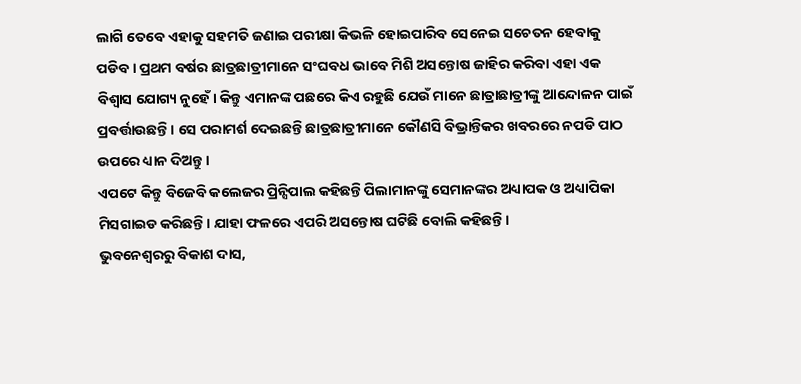ଲାଗି ତେବେ ଏହାକୁ ସହମତି ଜଣାଇ ପରୀକ୍ଷା କିଭଳି ହୋଇପାରିବ ସେନେଇ ସଚେତନ ହେବାକୁ ପଡିବ। ପ୍ରଥମ ବର୍ଷର ଛାତ୍ରଛାତ୍ରୀମାନେ ସଂଘବଧ ଭାବେ ମିଶି ଅସନ୍ତୋଷ ଜାହିର କରିବା ଏହା ଏକ ବିଶ୍ବାସ ଯୋଗ୍ୟ ନୁହେଁ। କିନ୍ତୁ ଏମାନଙ୍କ ପଛରେ କିଏ ରହୁଛି ଯେଉଁ ମାନେ ଛାତ୍ରାଛାତ୍ରୀଙ୍କୁ ଆନ୍ଦୋଳନ ପାଇଁ ପ୍ରବର୍ତ୍ତାଉଛନ୍ତି । ସେ ପରାମର୍ଶ ଦେଇଛନ୍ତି ଛାତ୍ରଛାତ୍ରୀମାନେ କୌଣସି ବିଭ୍ରାନ୍ତିକର ଖବରରେ ନପଡି ପାଠ ଉପରେ ଧ୍ୟାନ ଦିଅନ୍ତୁ ।
ଏପଟେ କିନ୍ତୁ ବିଜେବି କଲେଜର ପ୍ରିନ୍ସିପାଲ କହିଛନ୍ତି ପିଲାମାନଙ୍କୁ ସେମାନଙ୍କର ଅଧ୍ୟାପକ ଓ ଅଧ୍ୟାପିକା ମିସଗାଇଡ କରିଛନ୍ତି। ଯାହା ଫଳରେ ଏପରି ଅସନ୍ତୋଷ ଘଟିଛି ବୋଲି କହିଛନ୍ତି।
ଭୁବନେଶ୍ବରରୁ ବିକାଶ ଦାସ,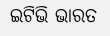ଇଟିଭି ଭାରତ